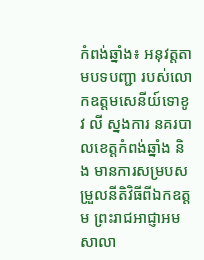កំពង់ឆ្នាំង៖ អនុវត្តតាមបទបញ្ជា របស់លោកឧត្តមសេនីយ៍ទោខូវ លី ស្នងការ នគរបាលខេត្តកំពង់ឆ្នាំង និង មានការសម្របសម្រួលនីតិវិធីពីឯកឧត្តម ព្រះរាជអាជ្ញាអមសាលា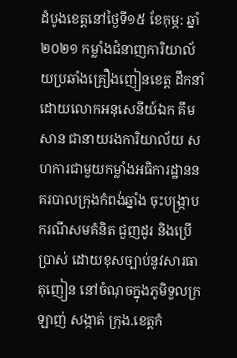ដំបូងខេត្តនៅថ្ងៃទី១៥ ខែកុម្ភ: ឆ្នាំ២០២១ កម្លាំងជំនាញការិយាល័យប្រឆាំងគ្រឿងញៀនខេត្ត ដឹកនាំដោយលោកអនុសេនីយ៍ឯក គឹម សាន ជានាយរងការិយាល័យ សហការជាមួយកម្លាំងអធិការដ្ឋាននគរបាលក្រុងកំពង់ឆ្នាំង ចុះបង្ក្រាបករណីសមគំនិត ជួញដូរ និងប្រើប្រាស់ ដោយខុសច្បាប់នូវសារធាតុញៀន នៅចំណុចក្នុងភូមិទួលក្រឡាញ់ សង្កាត់ ក្រុង.ខេត្តកំ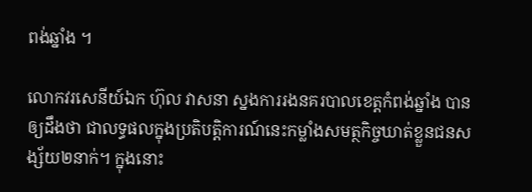ពង់ឆ្នាំង ។

លោកវរសេនីយ៍ឯក ហ៊ុល វាសនា ស្នងការរងនគរបាលខេត្តកំពង់ឆ្នាំង បានឲ្យដឹងថា ជាលទ្ធផលក្នុងប្រតិបត្តិការណ៍នេះកម្លាំងសមត្ថកិច្ចឃាត់ខ្លួនជនសង្ស័យ២នាក់។ ក្នុងនោះ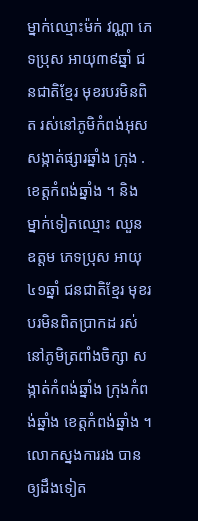ម្នាក់ឈ្មោះម៉ក់ វណ្ណា ភេទប្រុស អាយុ៣៩ឆ្នាំ ជនជាតិខ្មែរ មុខរបរមិនពិត រស់នៅភូមិកំពង់អុស សង្កាត់ផ្សារឆ្នាំង ក្រុង . ខេត្តកំពង់ឆ្នាំង ។ និង ម្នាក់ទៀតឈ្មោះ ឈួន ឧត្តម ភេទប្រុស អាយុ៤១ឆ្នាំ ជនជាតិខ្មែរ មុខរបរមិនពិតប្រាកដ រស់នៅភូមិត្រពាំងចិក្សា សង្កាត់កំពង់ឆ្នាំង ក្រុងកំពង់ឆ្នាំង ខេត្តកំពង់ឆ្នាំង ។
លោកស្នងការរង បានឲ្យដឹងទៀត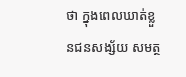ថា ក្នុងពេលឃាត់ខ្លួនជនសង្ស័យ សមត្ថ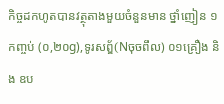កិច្ចដកហូតបានវត្ថុតាងមួយចំនួនមាន ថ្នាំញៀន ១កញ្ចប់ (០,២០g),ទូរសព្ឌ័(Nចុចពឹល) ០១គ្រឿង និង ឧប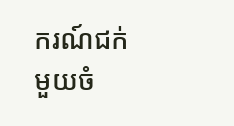ករណ៍ជក់មួយចំ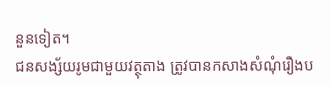នួនទៀត។
ជនសង្ស័យរូមជាមួយវត្ថុតាង ត្រូវបានកសាងសំណុំរឿងប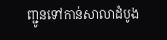ញ្ជូនទៅកាន់សាលាដំបូង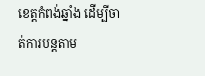ខេត្តកំពង់ឆ្នាំង ដើម្បីចាត់ការបន្តតាម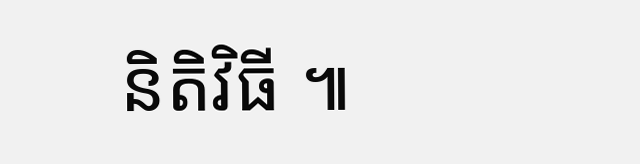និតិវិធី ៕